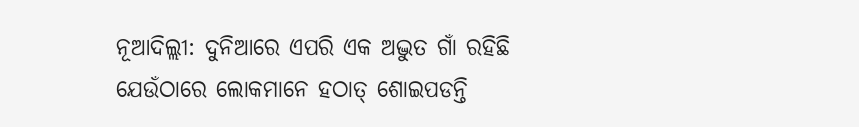ନୂଆଦିଲ୍ଲୀ: ଦୁନିଆରେ ଏପରି ଏକ ଅଦ୍ଭୁତ ଗାଁ ରହିଛି ଯେଉଁଠାରେ ଲୋକମାନେ ହଠାତ୍ ଶୋଇପଡନ୍ତି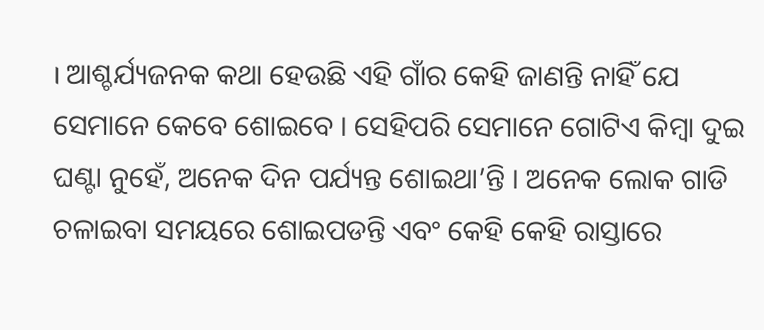। ଆଶ୍ଚର୍ଯ୍ୟଜନକ କଥା ହେଉଛି ଏହି ଗାଁର କେହି ଜାଣନ୍ତି ନାହିଁ ଯେ ସେମାନେ କେବେ ଶୋଇବେ । ସେହିପରି ସେମାନେ ଗୋଟିଏ କିମ୍ବା ଦୁଇ ଘଣ୍ଟା ନୁହେଁ, ଅନେକ ଦିନ ପର୍ଯ୍ୟନ୍ତ ଶୋଇଥା’ନ୍ତି । ଅନେକ ଲୋକ ଗାଡି ଚଳାଇବା ସମୟରେ ଶୋଇପଡନ୍ତି ଏବଂ କେହି କେହି ରାସ୍ତାରେ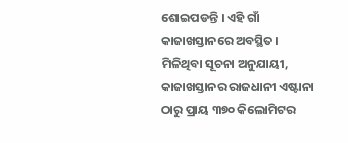ଶୋଇପଡନ୍ତି । ଏହି ଗାଁ କାଜାଖସ୍ତାନରେ ଅବସ୍ଥିତ ।
ମିଳିଥିବା ସୂଚନା ଅନୁଯାୟୀ, କାଜାଖସ୍ତାନର ରାଜଧାନୀ ଏଷ୍ଟାନା ଠାରୁ ପ୍ରାୟ ୩୭୦ କିଲୋମିଟର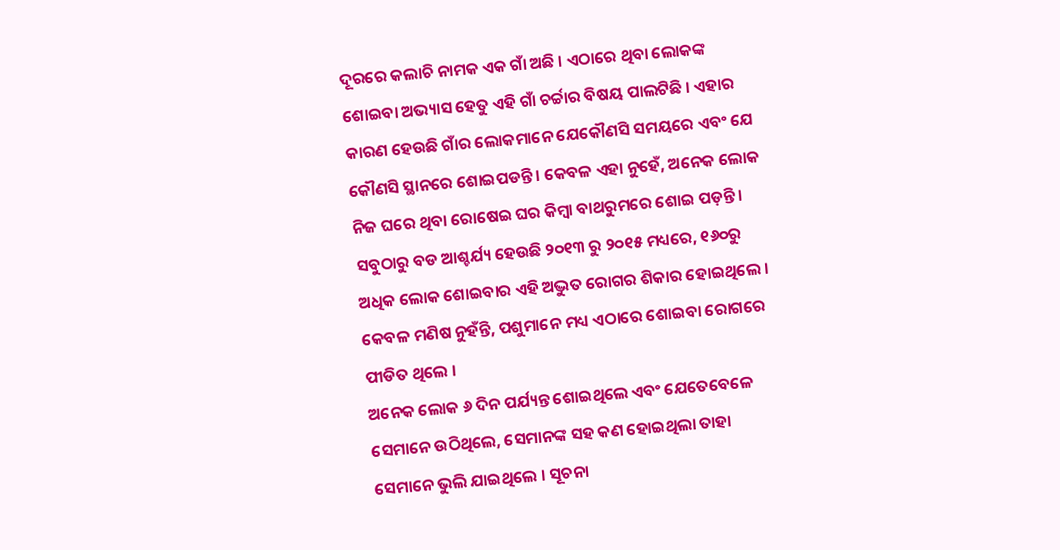ଦୂରରେ କଲାଚି ନାମକ ଏକ ଗାଁ ଅଛି । ଏଠାରେ ଥିବା ଲୋକଙ୍କ ଶୋଇବା ଅଭ୍ୟାସ ହେତୁ ଏହି ଗାଁ ଚର୍ଚ୍ଚାର ବିଷୟ ପାଲଟିଛି । ଏହାର କାରଣ ହେଉଛି ଗାଁର ଲୋକମାନେ ଯେକୌଣସି ସମୟରେ ଏବଂ ଯେ କୌଣସି ସ୍ଥାନରେ ଶୋଇପଡନ୍ତି । କେବଳ ଏହା ନୁହେଁ, ଅନେକ ଲୋକ ନିଜ ଘରେ ଥିବା ରୋଷେଇ ଘର କିମ୍ବା ବାଥରୁମରେ ଶୋଇ ପଡ଼ନ୍ତି । ସବୁଠାରୁ ବଡ ଆଶ୍ଚର୍ଯ୍ୟ ହେଉଛି ୨୦୧୩ ରୁ ୨୦୧୫ ମଧ୍ୟରେ, ୧୬୦ରୁ ଅଧିକ ଲୋକ ଶୋଇବାର ଏହି ଅଦ୍ଭୁତ ରୋଗର ଶିକାର ହୋଇଥିଲେ । କେବଳ ମଣିଷ ନୁହଁନ୍ତି, ପଶୁମାନେ ମଧ୍ୟ ଏଠାରେ ଶୋଇବା ରୋଗରେ ପୀଡିତ ଥିଲେ ।
ଅନେକ ଲୋକ ୬ ଦିନ ପର୍ଯ୍ୟନ୍ତ ଶୋଇଥିଲେ ଏବଂ ଯେତେବେଳେ ସେମାନେ ଉଠିଥିଲେ, ସେମାନଙ୍କ ସହ କଣ ହୋଇଥିଲା ତାହା ସେମାନେ ଭୁଲି ଯାଇଥିଲେ । ସୂଚନା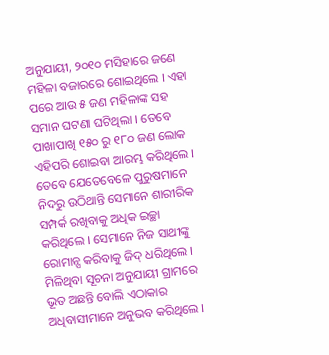ଅନୁଯାୟୀ, ୨୦୧୦ ମସିହାରେ ଜଣେ ମହିଳା ବଜାରରେ ଶୋଇଥିଲେ । ଏହା ପରେ ଆଉ ୫ ଜଣ ମହିଳାଙ୍କ ସହ ସମାନ ଘଟଣା ଘଟିଥିଲା । ତେବେ ପାଖାପାଖି ୧୫୦ ରୁ ୧୮୦ ଜଣ ଲୋକ ଏହିପରି ଶୋଇବା ଆରମ୍ଭ କରିଥିଲେ । ତେବେ ଯେତେବେଳେ ପୁରୁଷମାନେ ନିଦରୁ ଉଠିଥାନ୍ତି ସେମାନେ ଶାରୀରିକ ସମ୍ପର୍କ ରଖିବାକୁ ଅଧିକ ଇଚ୍ଛା କରିଥିଲେ । ସେମାନେ ନିଜ ସାଥୀଙ୍କୁ ରୋମାନ୍ସ କରିବାକୁ ଜିଦ୍ ଧରିଥିଲେ ।
ମିଳିଥିବା ସୂଚନା ଅନୁଯାୟୀ ଗ୍ରାମରେ ଭୂତ ଅଛନ୍ତି ବୋଲି ଏଠାକାର ଅଧିବାସୀମାନେ ଅନୁଭବ କରିଥିଲେ ।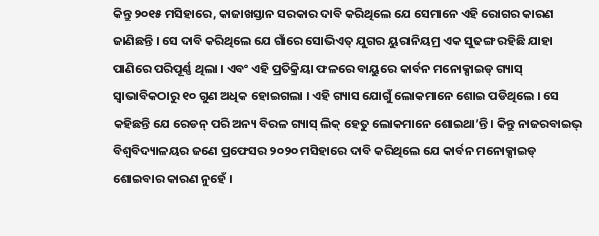କିନ୍ତୁ ୨୦୧୫ ମସିହାରେ, କାଜାଖସ୍ତାନ ସରକାର ଦାବି କରିଥିଲେ ଯେ ସେମାନେ ଏହି ରୋଗର କାରଣ ଜାଣିଛନ୍ତି । ସେ ଦାବି କରିଥିଲେ ଯେ ଗାଁରେ ସୋଭିଏତ୍ ଯୁଗର ୟୁରାନିୟମ୍ର ଏକ ସୁଢଙ୍ଗ ରହିଛି ଯାହା ପାଣିରେ ପରିପୂର୍ଣ୍ଣ ଥିଲା । ଏବଂ ଏହି ପ୍ରତିକ୍ରିୟା ଫଳରେ ବାୟୁରେ କାର୍ବନ ମନୋକ୍ସାଇଡ୍ ଗ୍ୟାସ୍ ସ୍ୱାଭାବିକଠାରୁ ୧୦ ଗୁଣ ଅଧିକ ହୋଇଗଲା । ଏହି ଗ୍ୟାସ ଯୋଗୁଁ ଲୋକମାନେ ଶୋଇ ପଡିଥିଲେ । ସେ କହିଛନ୍ତି ଯେ ରେଡନ୍ ପରି ଅନ୍ୟ ବିରଳ ଗ୍ୟାସ୍ ଲିକ୍ ହେତୁ ଲୋକମାନେ ଶୋଇଥା’ନ୍ତି । କିନ୍ତୁ ନାଜରବାଇଭ୍ ବିଶ୍ୱବିଦ୍ୟାଳୟର ଜଣେ ପ୍ରଫେସର ୨୦୨୦ ମସିହାରେ ଦାବି କରିଥିଲେ ଯେ କାର୍ବନ ମନୋକ୍ସାଇଡ୍ ଶୋଇବାର କାରଣ ନୁହେଁ ।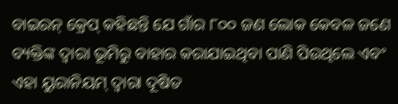ବାଇରନ୍ କ୍ରେପ୍ କହିଛନ୍ତି ଯେ ଗାଁର ୮୦୦ ଜଣ ଲୋକ କେବଳ ଜଣେ ବ୍ୟକ୍ତିଙ୍କ ଦ୍ୱାରା ଭୂମିରୁ ବାହାର କରାଯାଇଥିବା ପାଣି ପିଉଥିଲେ ଏବଂ ଏହା ୟୁରାନିୟମ୍ ଦ୍ୱାରା ଦୂଷିତ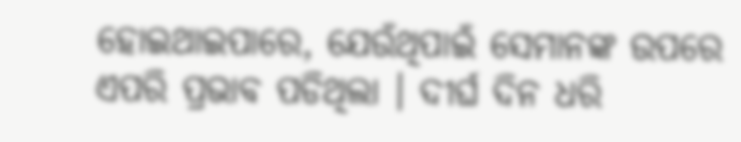ହୋଇଥାଇପାରେ, ଯେଉଁଥିପାଇଁ ସେମାନଙ୍କ ଉପରେ ଏପରି ପ୍ରଭାବ ପଡିଥିଲା । ଦୀର୍ଘ ଦିନ ଧରି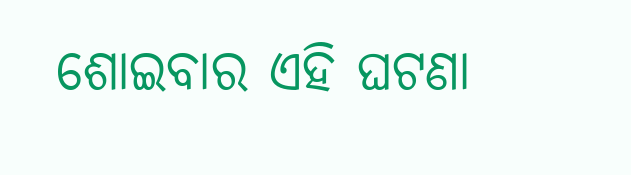ଶୋଇବାର ଏହି ଘଟଣା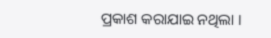ପ୍ରକାଶ କରାଯାଇ ନଥିଲା ।